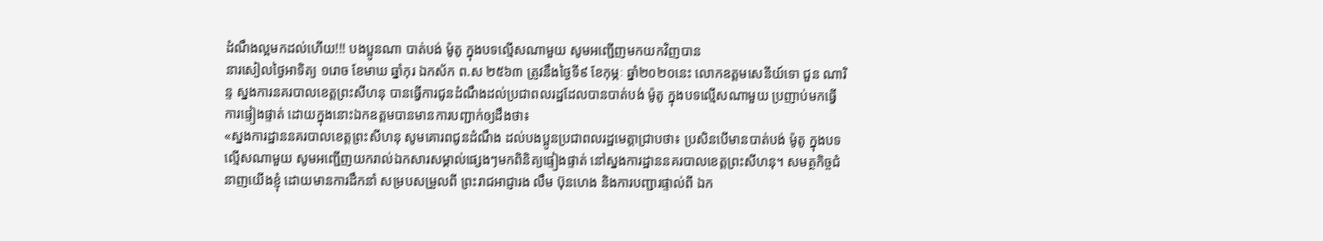ដំណឹងល្អមកដល់ហើយ!!! បងប្អូនណា បាត់បង់ ម៉ូតូ ក្នុងបទល្មើសណាមួយ សូមអញ្ជើញមកយកវិញបាន
នារសៀលថ្ងៃអាទិត្យ ១រោច ខែមាឃ ឆ្នាំកុរ ឯកស័ក ព.ស ២៥៦៣ ត្រូវនឹងថ្ងៃទី៩ ខែកុម្ភៈ ឆ្នាំ២០២០នេះ លោកឧត្តមសេនីយ៍ទោ ជួន ណារិន្ទ ស្នងការនគរបាលខេត្តព្រះសីហនុ បានធ្វើការជូនដំណឹងដល់ប្រជាពលរដ្ឋដែលបានបាត់បង់ ម៉ូតូ ក្នុងបទល្មើសណាមួយ ប្រញាប់មកធ្វើការផ្ទៀងផ្ទាត់ ដោយក្នុងនោះឯកឧត្ដមបានមានការបញ្ជាក់ឲ្យដឹងថា៖
«ស្នងការដ្ឋាននគរបាលខេត្តព្រះសីហនុ សូមគោរពជូនដំណឹង ដល់បងប្អូនប្រជាពលរដ្ឋមេត្តាជ្រាបថា៖ ប្រសិនបើមានបាត់បង់ ម៉ូតូ ក្នុងបទល្មើសណាមួយ សូមអញ្ជើញយករាល់ឯកសារសម្គាល់ផ្សេងៗមកពិនិត្យផ្ទៀងផ្ទាត់ នៅស្នងការដ្ឋាននគរបាលខេត្តព្រះសីហនុ។ សមត្ថកិច្ចជំនាញយើងខ្ញុំ ដោយមានការដឹកនាំ សម្របសម្រួលពី ព្រះរាជអាជ្ញារង លឹម ប៊ុនហេង និងការបញ្ជារផ្ទាល់ពី ឯក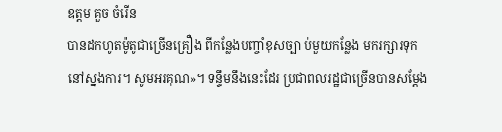ឧត្តម គួច ចំរើន
បានដកហូតម៉ូតូជាច្រើនគ្រឿង ពីកន្លែងបញ្ចាំខុសច្បា ប់មួយកន្លែង មករក្សារទុកនៅស្នងការ។ សូមអរគុណ»។ ទន្ទឹមនឹងនេះដែរ ប្រជាពលរដ្ឋជាច្រើនបានសម្តែង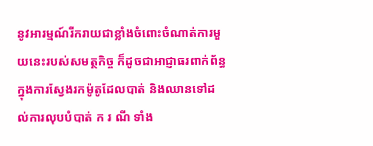នូវអារម្មណ៍រីករាយជាខ្លាំងចំពោះចំណាត់ការមួយនេះរបស់សមត្ថកិច្ច ក៏ដូចជាអាជ្ញាធរពាក់ព័ន្ធ ក្នុងការស្វែងរកម៉ូតូដែលបាត់ និងឈានទៅដល់ការលុបបំបាត់ ក រ ណី ទាំង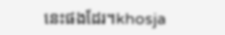នេះផងដែរ។khosja